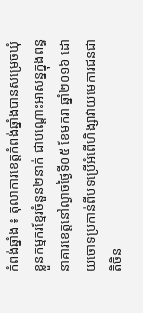កំពង់ឆ្នាំង ៖ តុលាការខេត្តកំពង់ឆ្នាំងបានសម្រេចឃុំខ្លួនកម្មករខ្មែរចំនួន២នាក់ ជាបណ្ដោះអាសន្នក្នុងពន្ធនាគារខេត្តនៅល្ងាចថ្ងៃទី០៥ ខែមករា ឆ្នាំ២០១៦ ដោយចោទប្រកាន់ពីបទប្រើអំពើហិង្សាវាយមេការជនជាតិចិន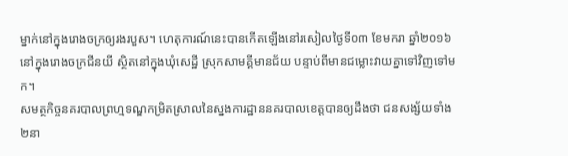ម្នាក់នៅក្នុងរោងចក្រឲ្យរងរបួស។ ហេតុការណ៍នេះបានកើតឡើងនៅរសៀលថ្ងៃទី០៣ ខែមករា ឆ្នាំ២០១៦ នៅក្នុងរោងចក្រជីនយី ស្ថិតនៅក្នុងឃុំសេដ្ឋី ស្រុកសាមគ្គីមានជ័យ បន្ទាប់ពីមានជម្លោះវាយគ្នាទៅវិញទៅមក។
សមត្ថកិច្ចនគរបាលព្រហ្មទណ្ឌកម្រិតស្រាលនៃស្នងការដ្ឋាននគរបាលខេត្តបានឲ្យដឹងថា ជនសង្ស័យទាំង២នា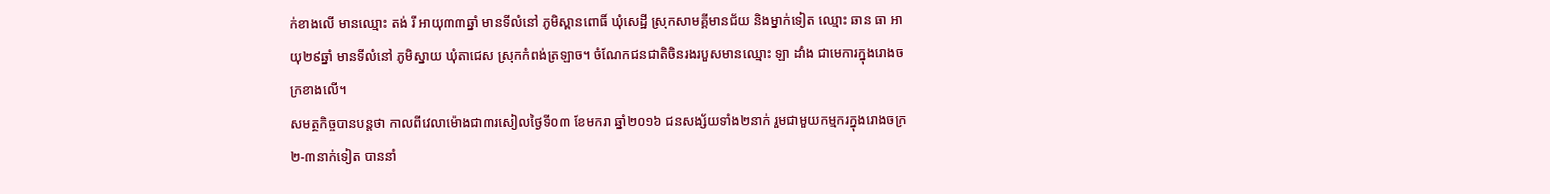ក់ខាងលើ មានឈ្មោះ តង់ រី អាយុ៣៣ឆ្នាំ មានទីលំនៅ ភូមិស្ពានពោធិ៍ ឃុំសេដ្ឋី ស្រុកសាមគ្គីមានជ័យ និងម្នាក់ទៀត ឈ្មោះ ឆាន ធា អាយុ២៩ឆ្នាំ មានទីលំនៅ ភូមិស្នាយ ឃុំតាជេស ស្រុកកំពង់ត្រឡាច។ ចំណែកជនជាតិចិនរងរបួសមានឈ្មោះ ឡា ដាំង ជាមេការក្នុងរោងចក្រខាងលើ។
សមត្ថកិច្ចបានបន្តថា កាលពីវេលាម៉ោងជា៣រសៀលថ្ងៃទី០៣ ខែមករា ឆ្នាំ២០១៦ ជនសង្ស័យទាំង២នាក់ រួមជាមួយកម្មករក្នុងរោងចក្រ២-៣នាក់ទៀត បាននាំ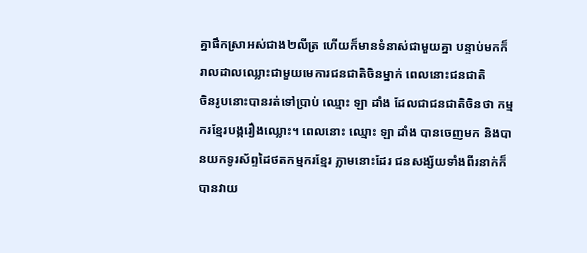គ្នាផឹកស្រាអស់ជាង២លីត្រ ហើយក៏មានទំនាស់ជាមួយគ្នា បន្ទាប់មកក៏រាលដាលឈ្លោះជាមួយមេការជនជាតិចិនម្នាក់ ពេលនោះជនជាតិ
ចិនរូបនោះបានរត់ទៅប្រាប់ ឈ្មោះ ឡា ដាំង ដែលជាជនជាតិចិនថា កម្មករខ្មែរបង្ករឿងឈ្លោះ។ ពេលនោះ ឈ្មោះ ឡា ដាំង បានចេញមក និងបានយកទូរស័ព្ទដៃថតកម្មករខ្មែរ ភ្លាមនោះដែរ ជនសង្ស័យទាំងពីរនាក់ក៏បានវាយ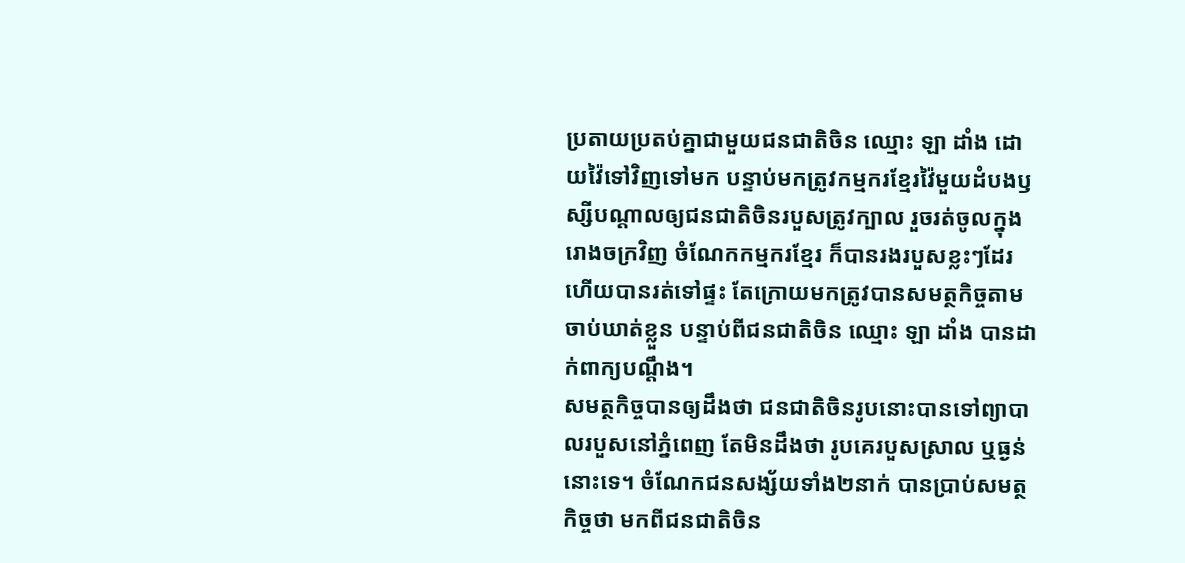ប្រតាយប្រតប់គ្នាជាមួយជនជាតិចិន ឈ្មោះ ឡា ដាំង ដោយវ៉ៃទៅវិញទៅមក បន្ទាប់មកត្រូវកម្មករខ្មែរវ៉ៃមួយដំបងឫស្សីបណ្ដាលឲ្យជនជាតិចិនរបួសត្រូវក្បាល រួចរត់ចូលក្នុងរោងចក្រវិញ ចំណែកកម្មករខ្មែរ ក៏បានរងរបួសខ្លះៗដែរ ហើយបានរត់ទៅផ្ទះ តែក្រោយមកត្រូវបានសមត្ថកិច្ចតាមចាប់ឃាត់ខ្លួន បន្ទាប់ពីជនជាតិចិន ឈ្មោះ ឡា ដាំង បានដាក់ពាក្យបណ្ដឹង។
សមត្ថកិច្ចបានឲ្យដឹងថា ជនជាតិចិនរូបនោះបានទៅព្យាបាលរបួសនៅភ្នំពេញ តែមិនដឹងថា រូបគេរបួសស្រាល ឬធ្ងន់នោះទេ។ ចំណែកជនសង្ស័យទាំង២នាក់ បានប្រាប់សមត្ថកិច្ចថា មកពីជនជាតិចិន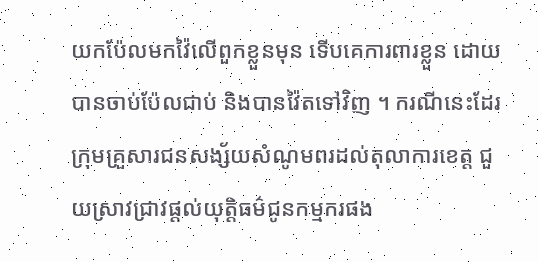យកប៉ែលមកវ៉ៃលើពួកខ្លួនមុន ទើបគេការពារខ្លួន ដោយបានចាប់ប៉ែលជាប់ និងបានវ៉ៃតទៅវិញ ។ ករណីនេះដែរ ក្រុមគ្រួសារជនសង្ស័យសំណូមពរដល់តុលាការខេត្ត ជួយស្រាវជ្រាវផ្តល់យុត្តិធម៌ជូនកម្មករផង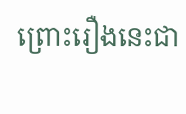ព្រោះរឿងនេះជា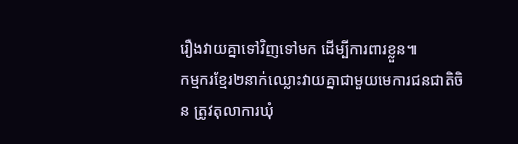រឿងវាយគ្នាទៅវិញទៅមក ដើម្បីការពារខ្លួន៕
កម្មករខ្មែរ២នាក់ឈ្លោះវាយគ្នាជាមួយមេការជនជាតិចិន ត្រូវតុលាការឃុំ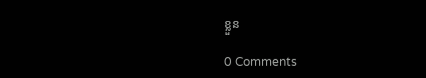ខ្លួន

0 Comments